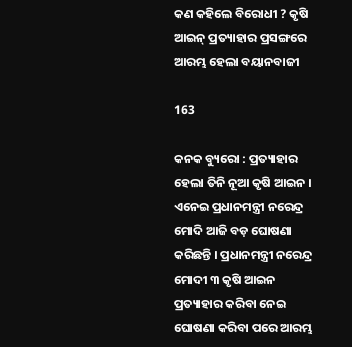କଣ କହିଲେ ବିରୋଧୀ ? କୃଷି ଆଇନ୍ ପ୍ରତ୍ୟାହାର ପ୍ରସଙ୍ଗରେ ଆରମ୍ଭ ହେଲା ବୟାନବାଜୀ

163

କନକ ବ୍ୟୁରୋ : ପ୍ରତ୍ୟାହାର ହେଲା ତିନି ନୂଆ କୃଷି ଆଇନ । ଏନେଇ ପ୍ରଧାନମନ୍ତ୍ରୀ ନରେନ୍ଦ୍ର ମୋଦି ଆଜି ବଡ଼ ଘୋଷଣା କରିଛନ୍ତି । ପ୍ରଧାନମନ୍ତ୍ରୀ ନରେନ୍ଦ୍ର ମୋଦୀ ୩ କୃଷି ଆଇନ ପ୍ରତ୍ୟାହାର କରିବା ନେଇ ଘୋଷଣା କରିବା ପରେ ଆରମ୍ଭ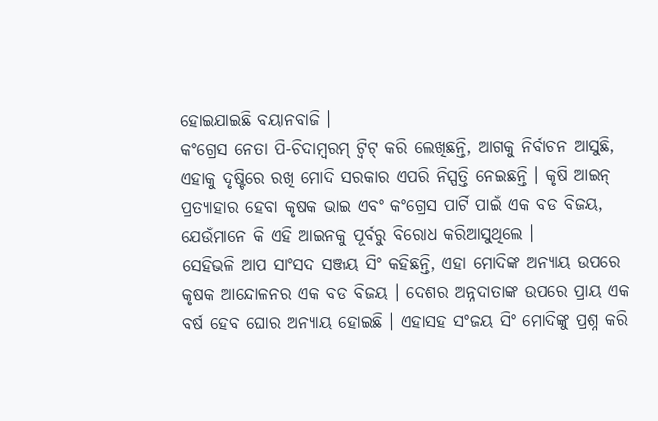ହୋଇଯାଇଛି ବୟାନବାଜି ।
କଂଗ୍ରେସ ନେତା ପି-ଚିଦାମ୍ବରମ୍ ଟ୍ୱିଟ୍ କରି ଲେଖିଛନ୍ତି, ଆଗକୁ ନିର୍ବାଚନ ଆସୁଛି, ଏହାକୁ ଦୃଷ୍ଟିରେ ରଖି ମୋଦି ସରକାର ଏପରି ନିସ୍ପତ୍ତି ନେଇଛନ୍ତି । କୃଷି ଆଇନ୍ ପ୍ରତ୍ୟାହାର ହେବା କୃଷକ ଭାଇ ଏବଂ କଂଗ୍ରେସ ପାର୍ଟି ପାଇଁ ଏକ ବଡ ବିଜୟ, ଯେଉଁମାନେ କି ଏହି ଆଇନକୁ ପୂର୍ବରୁ ବିରୋଧ କରିଆସୁଥିଲେ ।
ସେହିଭଳି ଆପ ସାଂସଦ ସଞ୍ଜୟ ସିଂ କହିଛନ୍ତି, ଏହା ମୋଦିଙ୍କ ଅନ୍ୟାୟ ଉପରେ କୃଷକ ଆନ୍ଦୋଳନର ଏକ ବଡ ବିଜୟ । ଦେଶର ଅନ୍ନଦାତାଙ୍କ ଉପରେ ପ୍ରାୟ ଏକ ବର୍ଷ ହେବ ଘୋର ଅନ୍ୟାୟ ହୋଇଛି । ଏହାସହ ସଂଜୟ ସିଂ ମୋଦିଙ୍କୁ ପ୍ରଶ୍ନ କରି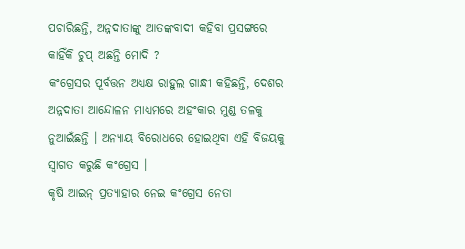ପଚାରିଛନ୍ତି, ଅନ୍ନଦାତାଙ୍କୁ ଆତଙ୍କବାଦୀ କହିବା ପ୍ରସଙ୍ଗରେ କାହିଁକି ଚୁପ୍ ଅଛନ୍ତି ମୋଦି ?
କଂଗ୍ରେସର ପୂର୍ବତ୍ତନ ଅଧ୍ୟକ୍ଷ ରାହୁଲ ଗାନ୍ଧୀ କହିଛନ୍ତି, ଦେଶର ଅନ୍ନଦାତା ଆନ୍ଦୋଳନ ମାଧ୍ୟମରେ ଅହଂକାର ମୁଣ୍ଡ ତଳକୁ ନୁଆଇଁଛନ୍ତି । ଅନ୍ୟାୟ ବିରୋଧରେ ହୋଇଥିବା ଏହି ବିଜୟକୁ ସ୍ୱାଗତ କରୁଛି କଂଗ୍ରେସ ।
କୃଷି ଆଇନ୍ ପ୍ରତ୍ୟାହାର ନେଇ କଂଗ୍ରେସ ନେତା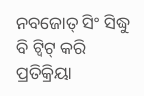ନବଜୋତ୍ ସିଂ ସିଦ୍ଧୁ ବି ଟ୍ୱିଟ୍ କରି ପ୍ରତିକ୍ରିୟା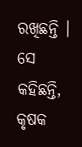ରଖିଛନ୍ତି । ସେ କହିଛନ୍ତି, କୃଷକ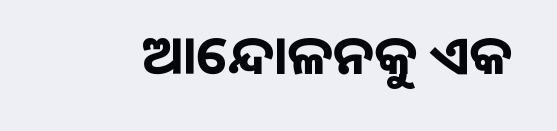ଆନ୍ଦୋଳନକୁ ଏକ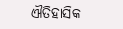ଐତିହାସିକ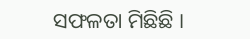ସଫଳତା ମିଛିଛି ।